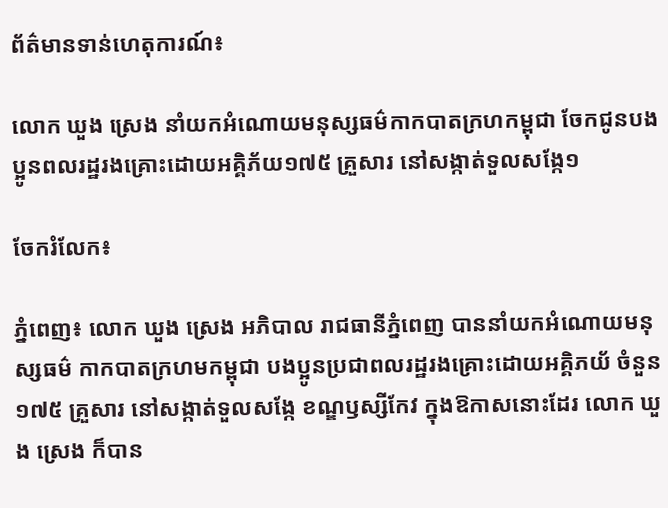ព័ត៌មានទាន់ហេតុការណ៍៖

លោក ឃួង ស្រេង នាំយកអំណោយមនុស្សធម៌កាកបាតក្រហកម្ពុជា ចែកជូនបងប្អូនពលរដ្ឋរងគ្រោះដោយអគ្គិភ័យ១៧៥ គ្រួសារ នៅសង្កាត់ទួលសង្កែ១

ចែករំលែក៖

ភ្នំពេញ៖ លោក ឃួង ស្រេង អភិបាល រាជធានីភ្នំពេញ បាននាំយកអំណោយមនុស្សធម៌ កាកបាតក្រហមកម្ពុជា បងប្អូនប្រជាពលរដ្ឋរងគ្រោះដោយអគ្គិភយ័ ចំនួន១៧៥ គ្រួសារ នៅសង្កាត់ទួលសង្កែ ខណ្ឌឫស្សីកែវ ក្នុងឱកាសនោះដែរ លោក ឃួង ស្រេង ក៏បាន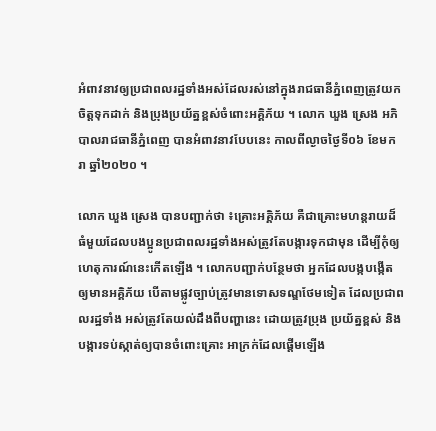អំពាវនាវឲ្យប្រជាពលរដ្ឋទាំងអស់ដែលរស់នៅក្នុងរាជធានីភ្នំពេញត្រូវយកចិត្តទុកដាក់ និងប្រុងប្រយ័ត្នខ្ពស់ចំពោះអគ្គិភ័យ ។ លោក ឃួង ស្រេង អភិបាលរាជធានីភ្នំពេញ បានអំពាវនាវបែបនេះ កាលពីល្ងាចថ្ងៃទី០៦ ខែមករា ឆ្នាំ២០២០ ។

លោក ឃួង ស្រេង បានបញ្ជាក់ថា ៖គ្រោះអគ្គិភ័យ គឺជាគ្រោះមហន្តរាយដ៏ធំមួយដែលបងប្អូនប្រជាពលរដ្ឋទាំងអស់ត្រូវតែបង្ការទុកជាមុន ដើម្បីកុំឲ្យហេតុការណ៍នេះកើតឡើង ។ លោកបញ្ជាក់បន្ថែមថា អ្នកដែលបង្កបង្កើតឲ្យមានអគ្គិភ័យ បើតាមផ្លូវច្បាប់ត្រូវមានទោសទណ្ឌថែមទៀត ដែលប្រជាពលរដ្ឋទាំង អស់ត្រូវតែយល់ដឹងពីបញ្ហានេះ ដោយត្រូវប្រុង ប្រយ័ត្នខ្ពស់ និងបង្ការទប់ស្កាត់ឲ្យបានចំពោះគ្រោះ អាក្រក់ដែលផ្ដើមឡើង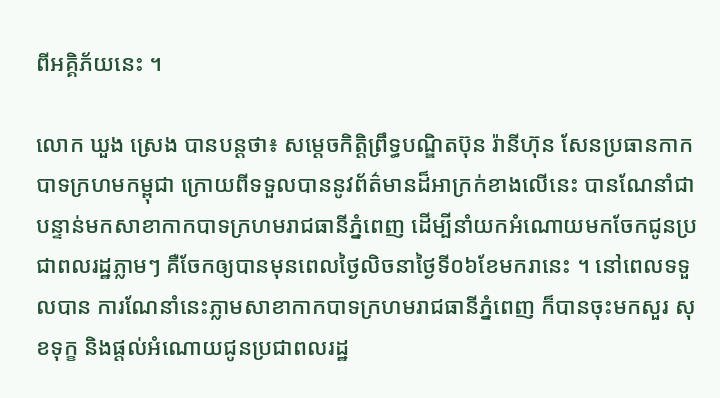ពីអគ្គិភ័យនេះ ។

លោក ឃួង ស្រេង បានបន្តថា៖ សម្ដេចកិត្តិព្រឹទ្ធបណ្ឌិតប៊ុន រ៉ានីហ៊ុន សែនប្រធានកាកបាទក្រហមកម្ពុជា ក្រោយពីទទួលបាននូវព័ត៌មានដ៏អាក្រក់ខាងលើនេះ បានណែនាំជាបន្ទាន់មកសាខាកាកបាទក្រហមរាជធានីភ្នំពេញ ដើម្បីនាំយកអំណោយមកចែកជូនប្រជាពលរដ្ឋភ្លាមៗ គឺចែកឲ្យបានមុនពេលថ្ងៃលិចនាថ្ងៃទី០៦ខែមករានេះ ។ នៅពេលទទួលបាន ការណែនាំនេះភ្លាមសាខាកាកបាទក្រហមរាជធានីភ្នំពេញ ក៏បានចុះមកសួរ សុខទុក្ខ និងផ្តល់អំណោយជូនប្រជាពលរដ្ឋ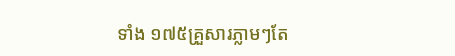ទាំង ១៧៥គ្រួសារភ្លាមៗតែ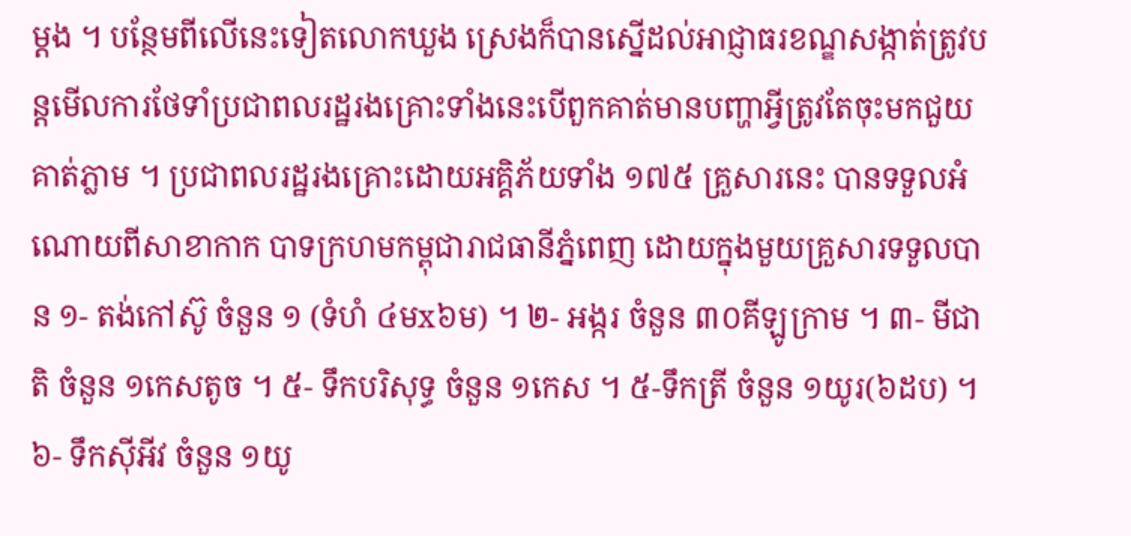ម្ដង ។ បន្ថែមពីលើនេះទៀតលោកឃួង ស្រេងក៏បានស្នើដល់អាជ្ញាធរខណ្ឌសង្កាត់ត្រូវបន្តមើលការថែទាំប្រជាពលរដ្ឋរងគ្រោះទាំងនេះបើពួកគាត់មានបញ្ហាអ្វីត្រូវតែចុះមកជួយគាត់ភ្លាម ។ ប្រជាពលរដ្ឋរងគ្រោះដោយអគ្គិភ័យទាំង ១៧៥ គ្រួសារនេះ បានទទួលអំណោយពីសាខាកាក បាទក្រហមកម្ពុជារាជធានីភ្នំពេញ ដោយក្នុងមួយគ្រួសារទទួលបាន ១- តង់កៅស៊ូ ចំនួន ១ (ទំហំ ៤មx៦ម) ។ ២- អង្ករ ចំនួន ៣០គីឡូក្រាម ។ ៣- មីជាតិ ចំនួន ១កេសតូច ។ ៥- ទឹកបរិសុទ្ធ ចំនួន ១កេស ។ ៥-ទឹកត្រី ចំនួន ១យូរ(៦ដប) ។ ៦- ទឹកស៊ីអីវ ចំនួន ១យូ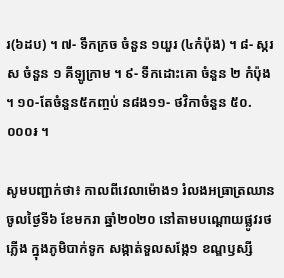រ(៦ដប) ។ ៧- ទឹកក្រច ចំនួន ១យួរ (៤កំប៉ុង) ។ ៨- ស្ករស ចំនួន ១ គីឡូក្រាម ។ ៩- ទឹកដោះគោ ចំនួន ២ កំប៉ុង ។ ១០-តែចំនួន៥កញ្ចប់ ន៨ង១១- ថវិកាចំនួន ៥០.០០០៛ ។

សូមបញ្ជាក់ថា៖ កាលពីវេលាម៉ោង១ រំលងអធ្រាត្រឈានចូលថ្ងៃទី៦ ខែមករា ឆ្នាំ២០២០ នៅតាមបណ្តោយផ្លូវរថភ្លើង ក្នុងភូមិបាក់ទូក សង្កាត់ទួលសង្កែ១ ខណ្ឌឫស្សី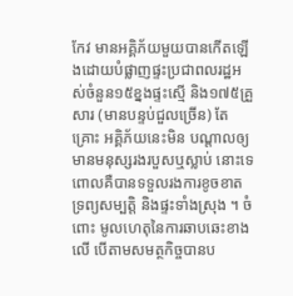កែវ មានអគ្គិភ័យមួយបានកើតឡើងដោយបំផ្លាញផ្ទះប្រជាពលរដ្ឋអស់ចំនួន១៥ខ្នងផ្ទះស្មើ និង១៧៥គ្រួសារ (មានបន្ទប់ជួលច្រើន) តែគ្រោះ អគ្គិភ័យនេះមិន បណ្តាលឲ្យមានមនុស្សរងរបួសឬស្លាប់ នោះទេ ពោលគឺបានទទួលរងការខូចខាតទ្រព្យសម្បត្តិ និងផ្ទះទាំងស្រុង ។ ចំពោះ មូលហេតុនៃការឆាបឆេះខាងលេី បើតាមសមត្ថកិច្ចបានប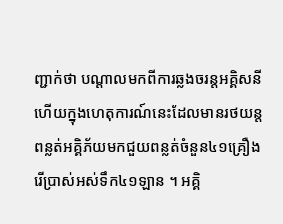ញ្ជាក់ថា បណ្តាលមកពីការឆ្លងចរន្តអគ្គិសនី ហើយក្នុងហេតុការណ៍នេះដែលមានរថយន្តពន្លត់អគ្គិភ័យមកជួយពន្លត់ចំនួន៤១គ្រឿង រេីប្រាស់អស់ទឹក៤១ឡាន ។ អគ្គិ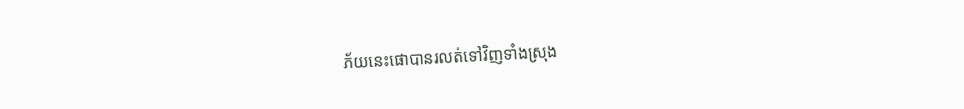ភ័យនេះផោបានរលត់ទៅវិញទាំងស្រុង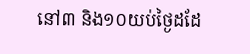នៅ៣ និង១០យប់ថ្ងៃដដែ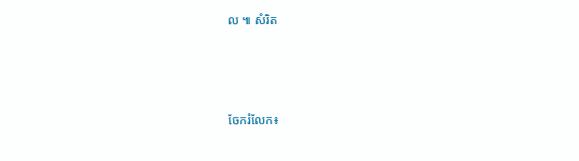ល ៕ សំរិត






ចែករំលែក៖